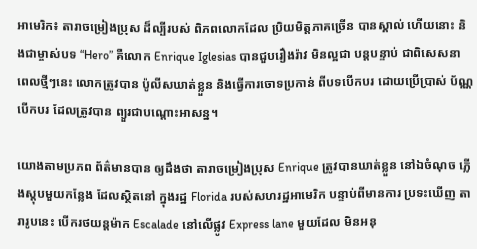អាមេរិក៖ តារាចម្រៀងប្រុស ដ៏ល្បីរបស់ ពិភពលោកដែល ប្រិយមិត្តភាគច្រើន បានស្គាល់ ហើយនោះ និងជាម្ចាស់បទ “Hero” គឺលោក Enrique Iglesias បានជួបរឿងរ៉ាវ មិនល្អជា បន្តបន្ទាប់ ជាពិសេសនា ពេលថ្មីៗនេះ លោកត្រូវបាន ប៉ូលីសឃាត់ខ្លួន និងធ្វើការចោទប្រកាន់ ពីបទបើកបរ ដោយប្រើប្រាស់ ប័ណ្ណបើកបរ ដែលត្រូវបាន ព្យួរជាបណ្តោះអាសន្ន។

យោងតាមប្រភព ព័ត៌មានបាន ឲ្យដឹងថា តារាចម្រៀងប្រុស Enrique ត្រូវបានឃាត់ខ្លួន នៅឯចំណុច ភ្លើងស្តុបមួយកន្លែង ដែលស្ថិតនៅ ក្នុងរដ្ឋ Florida របស់សហរដ្ឋអាមេរិក បន្ទាប់ពីមានការ ប្រទះឃើញ តារារូបនេះ បើករថយន្តម៉ាក Escalade នៅលើផ្លូវ Express lane មួយដែល មិនអនុ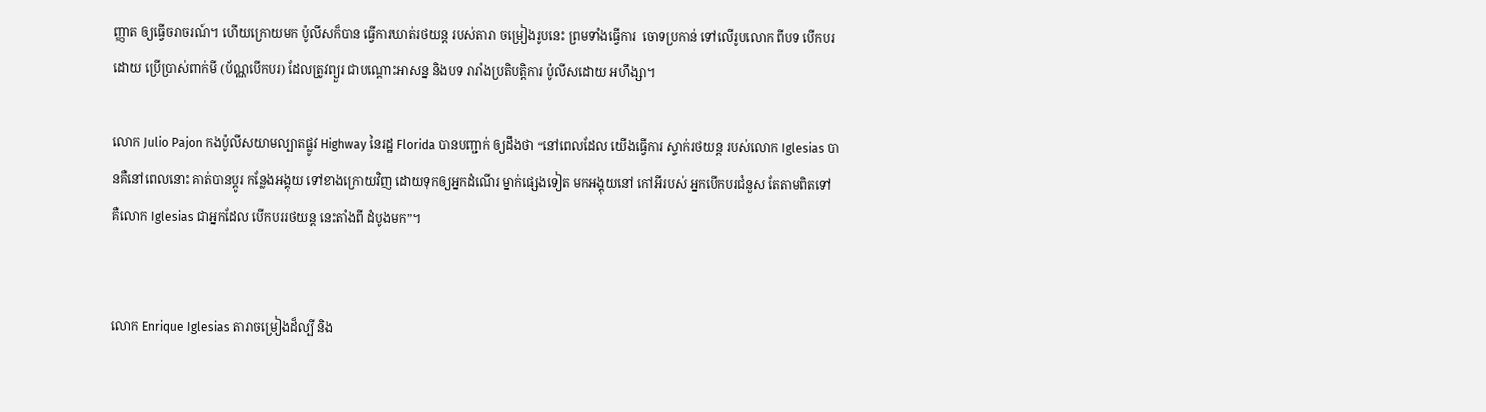ញ្ញាត ឲ្យធ្វើចរាចរណ៍។ ហើយក្រោយមក ប៉ូលីសក៏បាន ធ្វើការឃាត់រថយន្ត របស់តារា ចម្រៀងរូបនេះ ព្រមទាំងធ្វើការ  ចោទប្រកាន់ ទៅលើរូបលោក ពីបទ បើកបរដោយ ប្រើប្រាស់ពាក់មី (ប័ណ្ណបើកបរ) ដែលត្រូវព្យួរ ជាបណ្តោះអាសន្ន និងបទ រារាំងប្រតិបត្តិការ ប៉ូលីសដោយ អហឹង្សា។

លោក Julio Pajon កងប៉ូលីសយាមល្បាតផ្លូវ Highway នៃរដ្ឋ Florida បានបញ្ជាក់ ឲ្យដឹងថា “នៅពេលដែល យើងធ្វើការ ស្ទាក់រថយន្ត របស់លោក Iglesias បានគឺនៅពេលនោះ គាត់បានប្តូរ កន្លែងអង្គុយ ទៅខាងក្រោយវិញ ដោយទុកឲ្យអ្នកដំណើរ ម្នាក់ផ្សេងទៀត មកអង្គុយនៅ កៅអីរបស់ អ្នកបើកបរជំនួស តែតាមពិតទៅ គឺលោក Iglesias ជាអ្នកដែល បើកបររថយន្ត នេះតាំងពី ដំបូងមក”។


លោក Enrique Iglesias តារាចម្រៀងដ៏ល្បី និង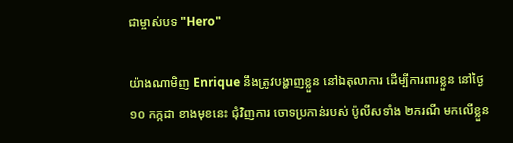ជាម្ចាស់បទ "Hero"

យ៉ាងណាមិញ Enrique នឹងត្រូវបង្ហាញខ្លួន នៅឯតុលាការ ដើម្បីការពារខ្លួន នៅថ្ងៃ១០ កក្កដា ខាងមុខនេះ ជុំវិញការ ចោទប្រកាន់របស់ ប៉ូលីសទាំង ២ករណី មកលើខ្លួន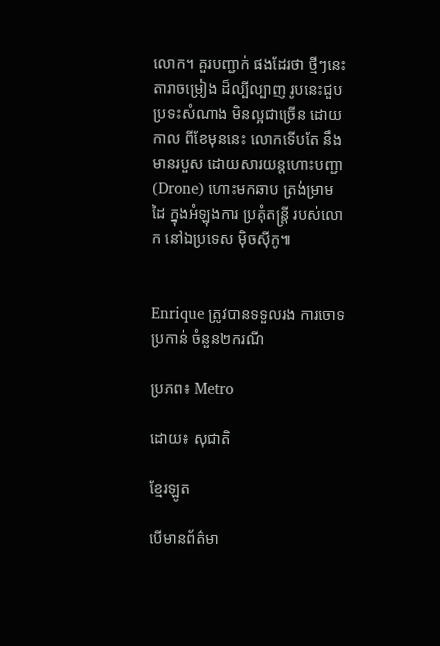លោក។ គួរបញ្ជាក់ ផងដែរថា ថ្មីៗនេះតារាចម្រៀង ដ៏ល្បីល្បាញ រូបនេះជួប ប្រទះសំណាង មិនល្អជាច្រើន ដោយកាល ពីខែមុននេះ លោកទើបតែ នឹងមានរបួស ដោយសារយន្តហោះបញ្ជា (Drone) ហោះមកឆាប ត្រង់ម្រាមដៃ ក្នុងអំឡុងការ ប្រគុំតន្ត្រី របស់លោក នៅឯប្រទេស ម៉ិចស៊ីកូ៕


Enrique ត្រូវបានទទួលរង ការចោទប្រកាន់ ចំនួន២ករណី

ប្រភព៖ Metro

ដោយ៖ សុជាតិ

ខ្មែរឡូត

បើមានព័ត៌មា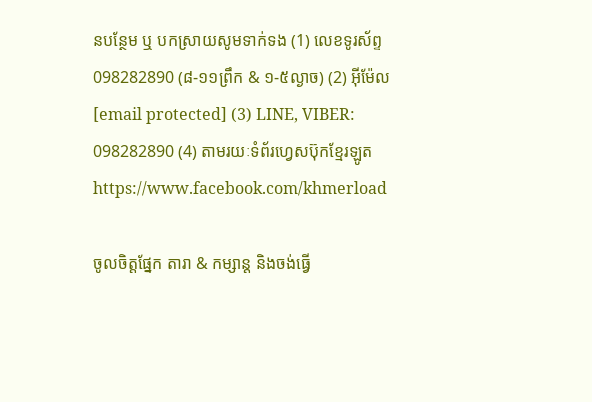នបន្ថែម ឬ បកស្រាយសូមទាក់ទង (1) លេខទូរស័ព្ទ 098282890 (៨-១១ព្រឹក & ១-៥ល្ងាច) (2) អ៊ីម៉ែល [email protected] (3) LINE, VIBER: 098282890 (4) តាមរយៈទំព័រហ្វេសប៊ុកខ្មែរឡូត https://www.facebook.com/khmerload

ចូលចិត្តផ្នែក តារា & កម្សាន្ដ និងចង់ធ្វើ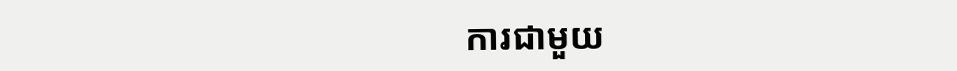ការជាមួយ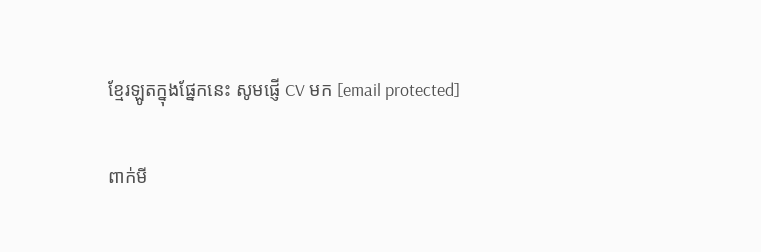ខ្មែរឡូតក្នុងផ្នែកនេះ សូមផ្ញើ CV មក [email protected]

ពាក់មី